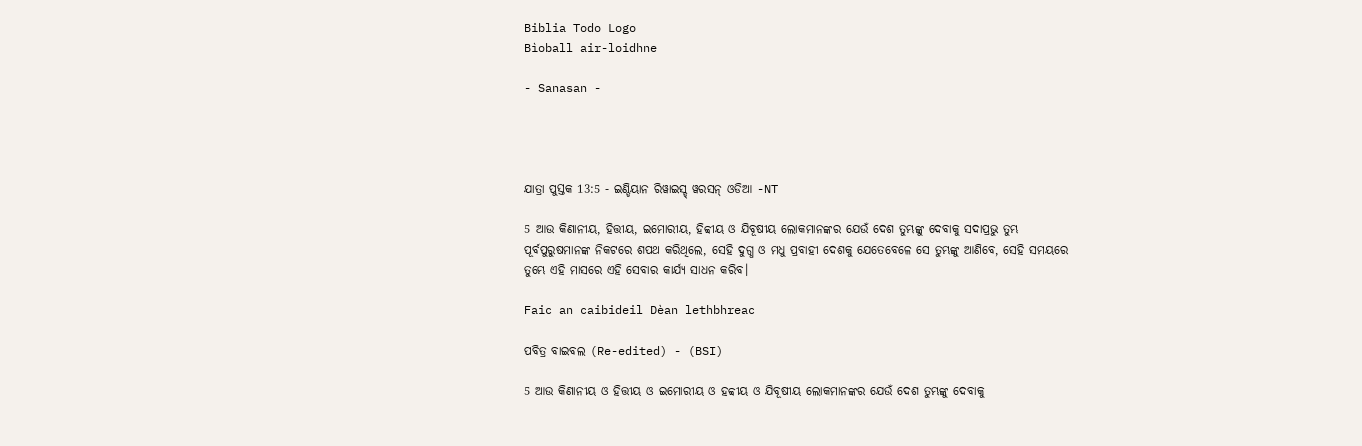Biblia Todo Logo
Bìoball air-loidhne

- Sanasan -




ଯାତ୍ରା ପୁସ୍ତକ 13:5 - ଇଣ୍ଡିୟାନ ରିୱାଇସ୍ଡ୍ ୱରସନ୍ ଓଡିଆ -NT

5 ଆଉ କିଣାନୀୟ, ହିତ୍ତୀୟ, ଇମୋରୀୟ, ହିବ୍ବୀୟ ଓ ଯିବୂଷୀୟ ଲୋକମାନଙ୍କର ଯେଉଁ ଦେଶ ତୁମ୍ଭଙ୍କୁ ଦେବାକୁ ସଦାପ୍ରଭୁ ତୁମ୍ଭ ପୂର୍ବପୁରୁଷମାନଙ୍କ ନିକଟରେ ଶପଥ କରିଥିଲେ, ସେହି ଦୁଗ୍ଧ ଓ ମଧୁ ପ୍ରବାହୀ ଦେଶକୁ ଯେତେବେଳେ ସେ ତୁମ୍ଭଙ୍କୁ ଆଣିବେ, ସେହି ସମୟରେ ତୁମ୍ଭେ ଏହି ମାସରେ ଏହି ସେବାର କାର୍ଯ୍ୟ ସାଧନ କରିବ।

Faic an caibideil Dèan lethbhreac

ପବିତ୍ର ବାଇବଲ (Re-edited) - (BSI)

5 ଆଉ କିଣାନୀୟ ଓ ହିତ୍ତୀୟ ଓ ଇମୋରୀୟ ଓ ହବ୍ବୀୟ ଓ ଯିବୂଷୀୟ ଲୋକମାନଙ୍କର ଯେଉଁ ଦେଶ ତୁମ୍ଭଙ୍କୁ ଦେବାକୁ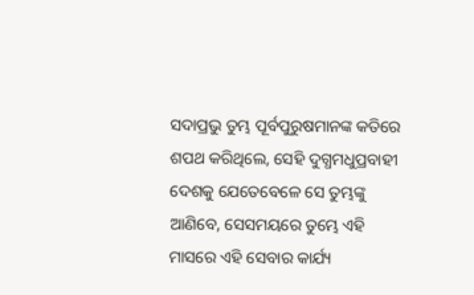ସଦାପ୍ରଭୁ ତୁମ୍ଭ ପୂର୍ବପୁରୁଷମାନଙ୍କ କତିରେ ଶପଥ କରିଥିଲେ, ସେହି ଦୁଗ୍ଧମଧୁପ୍ରବାହୀ ଦେଶକୁ ଯେତେବେଳେ ସେ ତୁମ୍ଭଙ୍କୁ ଆଣିବେ, ସେସମୟରେ ତୁମ୍ଭେ ଏହି ମାସରେ ଏହି ସେବାର କାର୍ଯ୍ୟ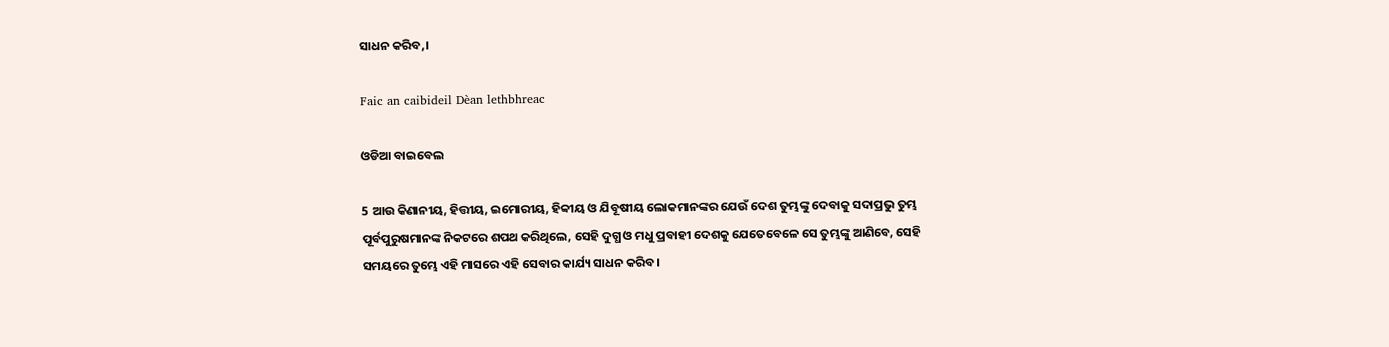ସାଧନ କରିବ,।

Faic an caibideil Dèan lethbhreac

ଓଡିଆ ବାଇବେଲ

5 ଆଉ କିଣାନୀୟ, ହିତ୍ତୀୟ, ଇମୋରୀୟ, ହିବ୍ବୀୟ ଓ ଯିବୂଷୀୟ ଲୋକମାନଙ୍କର ଯେଉଁ ଦେଶ ତୁମ୍ଭଙ୍କୁ ଦେବାକୁ ସଦାପ୍ରଭୁ ତୁମ୍ଭ ପୂର୍ବପୁରୁଷମାନଙ୍କ ନିକଟରେ ଶପଥ କରିଥିଲେ, ସେହି ଦୁଗ୍ଧ ଓ ମଧୁ ପ୍ରବାହୀ ଦେଶକୁ ଯେତେବେଳେ ସେ ତୁମ୍ଭଙ୍କୁ ଆଣିବେ, ସେହି ସମୟରେ ତୁମ୍ଭେ ଏହି ମାସରେ ଏହି ସେବାର କାର୍ଯ୍ୟ ସାଧନ କରିବ।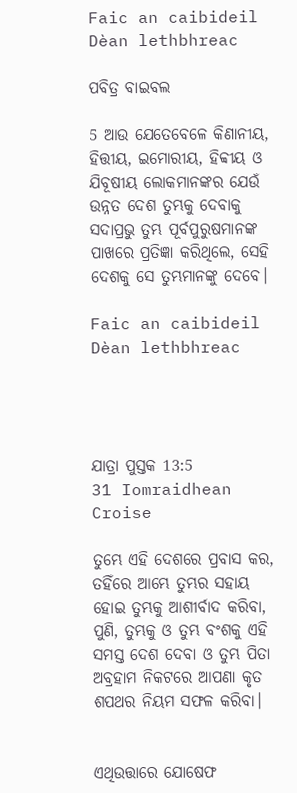Faic an caibideil Dèan lethbhreac

ପବିତ୍ର ବାଇବଲ

5 ଆଉ ଯେତେବେଳେ କିଣାନୀୟ, ହିତ୍ତୀୟ, ଇମୋରୀୟ, ହିବ୍ବୀୟ ଓ ଯିବୂଷୀୟ ଲୋକମାନଙ୍କର ଯେଉଁ ଉନ୍ନତ ଦେଶ ତୁମ୍ଭକୁ ଦେବାକୁ ସଦାପ୍ରଭୁ ତୁମ୍ଭ ପୂର୍ବପୁରୁଷମାନଙ୍କ ପାଖରେ ପ୍ରତିଜ୍ଞା କରିଥିଲେ, ସେହି ଦେଶକୁ ସେ ତୁମ୍ଭମାନଙ୍କୁ ଦେବେ।

Faic an caibideil Dèan lethbhreac




ଯାତ୍ରା ପୁସ୍ତକ 13:5
31 Iomraidhean Croise

ତୁମ୍ଭେ ଏହି ଦେଶରେ ପ୍ରବାସ କର, ତହିଁରେ ଆମ୍ଭେ ତୁମ୍ଭର ସହାୟ ହୋଇ ତୁମ୍ଭକୁ ଆଶୀର୍ବାଦ କରିବା, ପୁଣି, ତୁମ୍ଭକୁ ଓ ତୁମ୍ଭ ବଂଶକୁ ଏହି ସମସ୍ତ ଦେଶ ଦେବା ଓ ତୁମ୍ଭ ପିତା ଅବ୍ରହାମ ନିକଟରେ ଆପଣା କୃତ ଶପଥର ନିୟମ ସଫଳ କରିବା।


ଏଥିଉତ୍ତାରେ ଯୋଷେଫ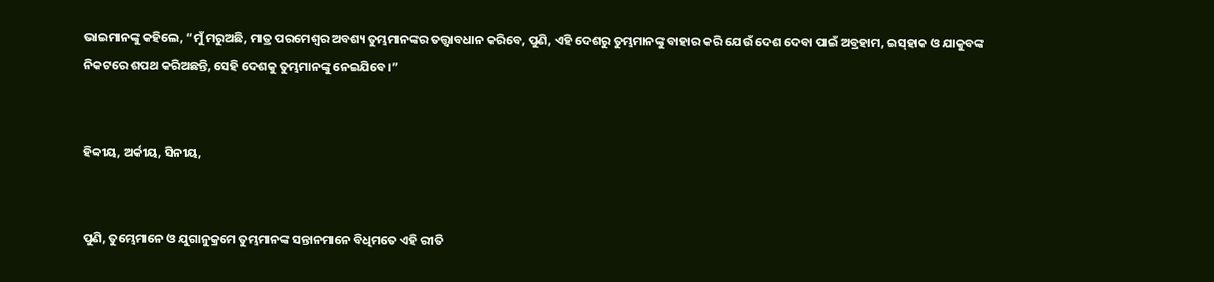ଭାଇମାନଙ୍କୁ କହିଲେ, “ମୁଁ ମରୁଅଛି, ମାତ୍ର ପରମେଶ୍ୱର ଅବଶ୍ୟ ତୁମ୍ଭମାନଙ୍କର ତତ୍ତ୍ୱାବଧାନ କରିବେ, ପୁଣି, ଏହି ଦେଶରୁ ତୁମ୍ଭମାନଙ୍କୁ ବାହାର କରି ଯେଉଁ ଦେଶ ଦେବା ପାଇଁ ଅବ୍ରହାମ, ଇସ୍‌ହାକ ଓ ଯାକୁବଙ୍କ ନିକଟରେ ଶପଥ କରିଅଛନ୍ତି, ସେହି ଦେଶକୁ ତୁମ୍ଭମାନଙ୍କୁ ନେଇଯିବେ।”


ହିବ୍ବୀୟ, ଅର୍କୀୟ, ସିନୀୟ,


ପୁଣି, ତୁମ୍ଭେମାନେ ଓ ଯୁଗାନୁକ୍ରମେ ତୁମ୍ଭମାନଙ୍କ ସନ୍ତାନମାନେ ବିଧିମତେ ଏହି ରୀତି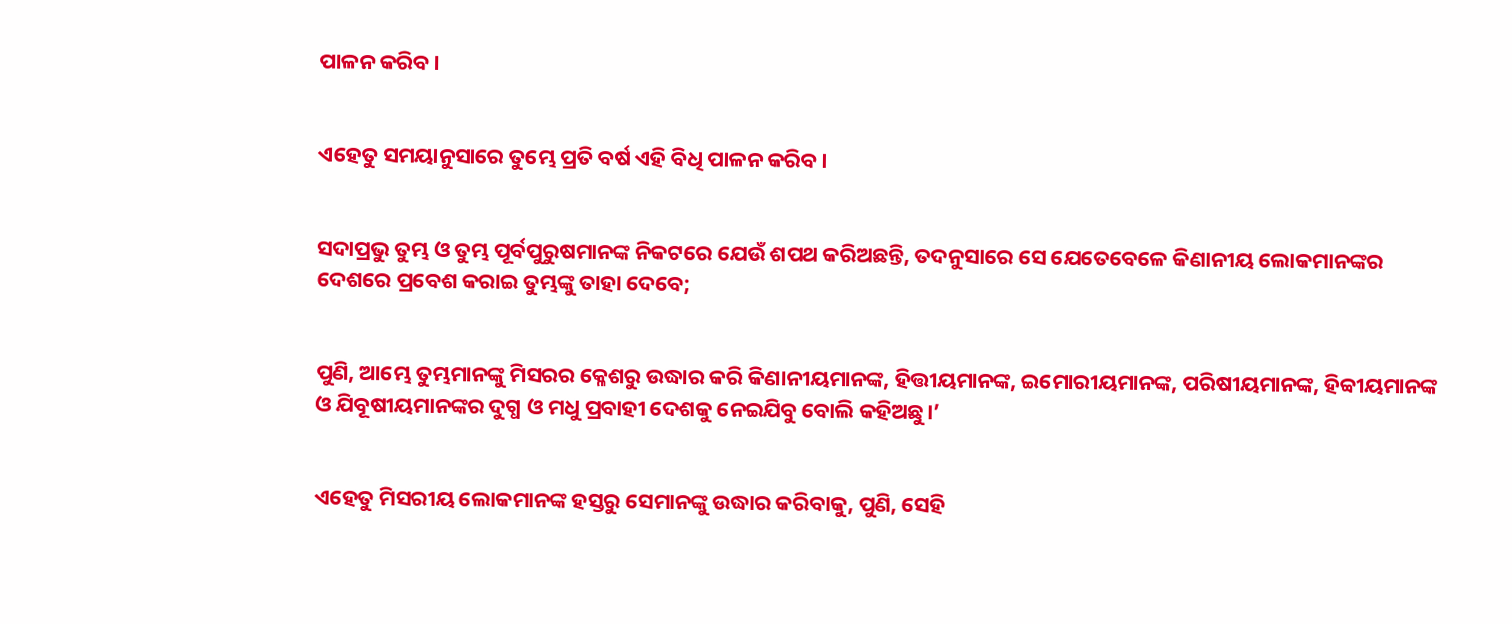ପାଳନ କରିବ।


ଏହେତୁ ସମୟାନୁସାରେ ତୁମ୍ଭେ ପ୍ରତି ବର୍ଷ ଏହି ବିଧି ପାଳନ କରିବ।


ସଦାପ୍ରଭୁ ତୁମ୍ଭ ଓ ତୁମ୍ଭ ପୂର୍ବପୁରୁଷମାନଙ୍କ ନିକଟରେ ଯେଉଁ ଶପଥ କରିଅଛନ୍ତି, ତଦନୁସାରେ ସେ ଯେତେବେଳେ କିଣାନୀୟ ଲୋକମାନଙ୍କର ଦେଶରେ ପ୍ରବେଶ କରାଇ ତୁମ୍ଭଙ୍କୁ ତାହା ଦେବେ;


ପୁଣି, ଆମ୍ଭେ ତୁମ୍ଭମାନଙ୍କୁ ମିସରର କ୍ଳେଶରୁ ଉଦ୍ଧାର କରି କିଣାନୀୟମାନଙ୍କ, ହିତ୍ତୀୟମାନଙ୍କ, ଇମୋରୀୟମାନଙ୍କ, ପରିଷୀୟମାନଙ୍କ, ହିବ୍ବୀୟମାନଙ୍କ ଓ ଯିବୂଷୀୟମାନଙ୍କର ଦୁଗ୍ଧ ଓ ମଧୁ ପ୍ରବାହୀ ଦେଶକୁ ନେଇଯିବୁ ବୋଲି କହିଅଛୁ।’


ଏହେତୁ ମିସରୀୟ ଲୋକମାନଙ୍କ ହସ୍ତରୁ ସେମାନଙ୍କୁ ଉଦ୍ଧାର କରିବାକୁ, ପୁଣି, ସେହି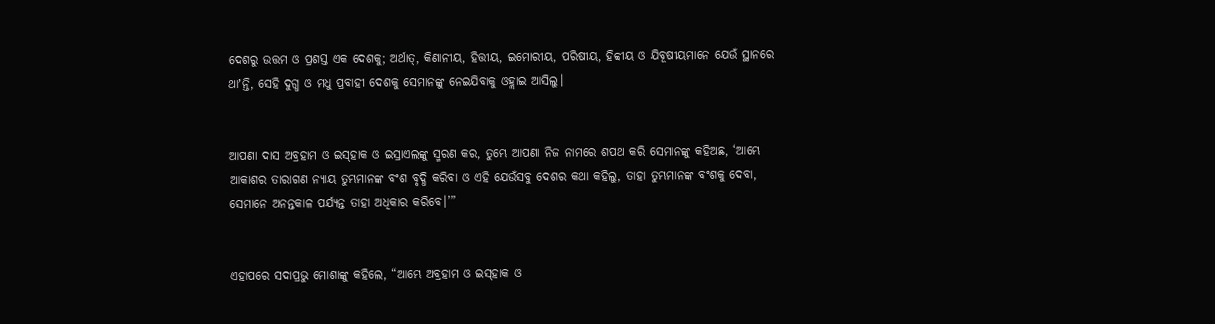ଦେଶରୁ ଉତ୍ତମ ଓ ପ୍ରଶସ୍ତ ଏକ ଦେଶକୁ; ଅର୍ଥାତ୍‍, କିଣାନୀୟ, ହିତ୍ତୀୟ, ଇମୋରୀୟ, ପରିଷୀୟ, ହିବ୍ବୀୟ ଓ ଯିବୂଷୀୟମାନେ ଯେଉଁ ସ୍ଥାନରେ ଥାʼନ୍ତି, ସେହି ଦୁଗ୍ଧ ଓ ମଧୁ ପ୍ରବାହୀ ଦେଶକୁ ସେମାନଙ୍କୁ ନେଇଯିବାକୁ ଓହ୍ଲାଇ ଆସିଲୁ।


ଆପଣା ଦାସ ଅବ୍ରହାମ ଓ ଇସ୍‌ହାକ ଓ ଇସ୍ରାଏଲଙ୍କୁ ସ୍ମରଣ କର, ତୁମ୍ଭେ ଆପଣା ନିଜ ନାମରେ ଶପଥ କରି ସେମାନଙ୍କୁ କହିଅଛ, ‘ଆମ୍ଭେ ଆକାଶର ତାରାଗଣ ନ୍ୟାୟ ତୁମ୍ଭମାନଙ୍କ ବଂଶ ବୃଦ୍ଧି କରିବା ଓ ଏହି ଯେଉଁସବୁ ଦେଶର କଥା କହିଲୁ, ତାହା ତୁମ୍ଭମାନଙ୍କ ବଂଶକୁ ଦେବା, ସେମାନେ ଅନନ୍ତକାଳ ପର୍ଯ୍ୟନ୍ତ ତାହା ଅଧିକାର କରିବେ।’”


ଏହାପରେ ସଦାପ୍ରଭୁ ମୋଶାଙ୍କୁ କହିଲେ, “ଆମ୍ଭେ ଅବ୍ରହାମ ଓ ଇସ୍‌ହାକ ଓ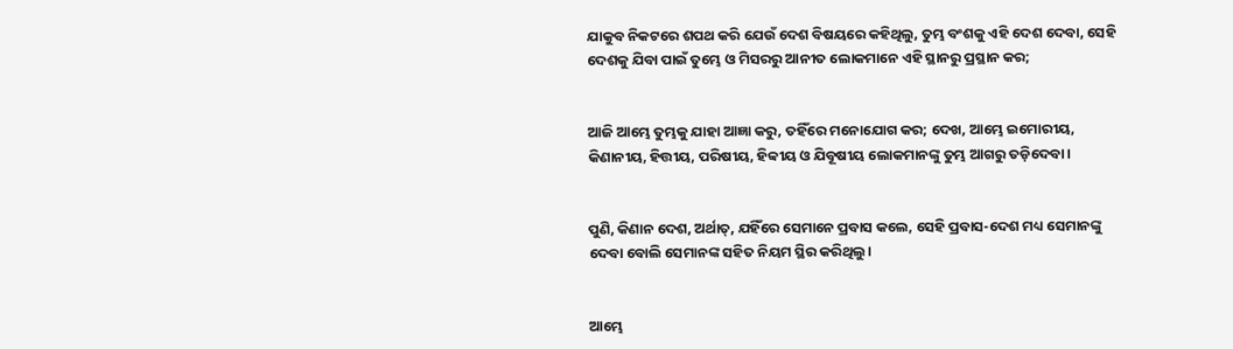ଯାକୁବ ନିକଟରେ ଶପଥ କରି ଯେଉଁ ଦେଶ ବିଷୟରେ କହିଥିଲୁ, ତୁମ୍ଭ ବଂଶକୁ ଏହି ଦେଶ ଦେବା, ସେହି ଦେଶକୁ ଯିବା ପାଇଁ ତୁମ୍ଭେ ଓ ମିସରରୁ ଆନୀତ ଲୋକମାନେ ଏହି ସ୍ଥାନରୁ ପ୍ରସ୍ଥାନ କର;


ଆଜି ଆମ୍ଭେ ତୁମ୍ଭକୁ ଯାହା ଆଜ୍ଞା କରୁ, ତହିଁରେ ମନୋଯୋଗ କର; ଦେଖ, ଆମ୍ଭେ ଇମୋରୀୟ, କିଣାନୀୟ, ହିତ୍ତୀୟ, ପରିଷୀୟ, ହିବ୍ବୀୟ ଓ ଯିବୂଷୀୟ ଲୋକମାନଙ୍କୁ ତୁମ୍ଭ ଆଗରୁ ତଡ଼ିଦେବା।


ପୁଣି, କିଣାନ ଦେଶ, ଅର୍ଥାତ୍‍, ଯହିଁରେ ସେମାନେ ପ୍ରବାସ କଲେ, ସେହି ପ୍ରବାସ-ଦେଶ ମଧ୍ୟ ସେମାନଙ୍କୁ ଦେବା ବୋଲି ସେମାନଙ୍କ ସହିତ ନିୟମ ସ୍ଥିର କରିଥିଲୁ।


ଆମ୍ଭେ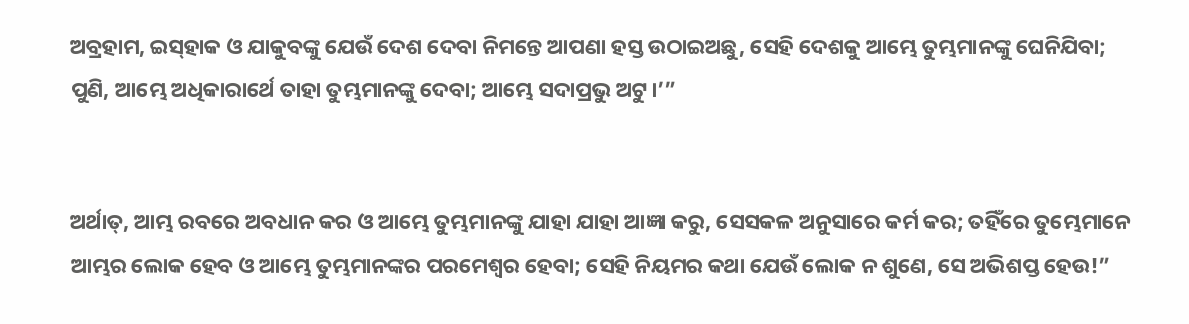ଅବ୍ରହାମ, ଇସ୍‌ହାକ ଓ ଯାକୁବଙ୍କୁ ଯେଉଁ ଦେଶ ଦେବା ନିମନ୍ତେ ଆପଣା ହସ୍ତ ଉଠାଇଅଛୁ, ସେହି ଦେଶକୁ ଆମ୍ଭେ ତୁମ୍ଭମାନଙ୍କୁ ଘେନିଯିବା; ପୁଣି, ଆମ୍ଭେ ଅଧିକାରାର୍ଥେ ତାହା ତୁମ୍ଭମାନଙ୍କୁ ଦେବା; ଆମ୍ଭେ ସଦାପ୍ରଭୁ ଅଟୁ।’”


ଅର୍ଥାତ୍‍, ଆମ୍ଭ ରବରେ ଅବଧାନ କର ଓ ଆମ୍ଭେ ତୁମ୍ଭମାନଙ୍କୁ ଯାହା ଯାହା ଆଜ୍ଞା କରୁ, ସେସକଳ ଅନୁସାରେ କର୍ମ କର; ତହିଁରେ ତୁମ୍ଭେମାନେ ଆମ୍ଭର ଲୋକ ହେବ ଓ ଆମ୍ଭେ ତୁମ୍ଭମାନଙ୍କର ପରମେଶ୍ୱର ହେବା; ସେହି ନିୟମର କଥା ଯେଉଁ ଲୋକ ନ ଶୁଣେ, ସେ ଅଭିଶପ୍ତ ହେଉ!”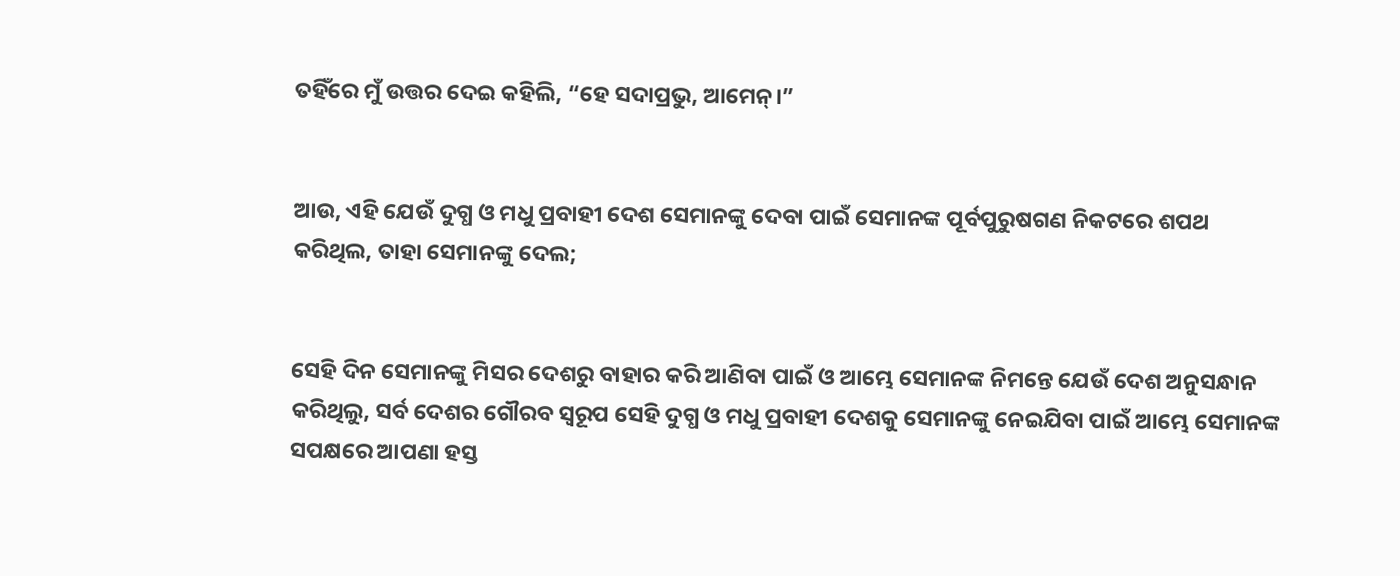ତହିଁରେ ମୁଁ ଉତ୍ତର ଦେଇ କହିଲି, “ହେ ସଦାପ୍ରଭୁ, ଆମେନ୍‍।”


ଆଉ, ଏହି ଯେଉଁ ଦୁଗ୍ଧ ଓ ମଧୁ ପ୍ରବାହୀ ଦେଶ ସେମାନଙ୍କୁ ଦେବା ପାଇଁ ସେମାନଙ୍କ ପୂର୍ବପୁରୁଷଗଣ ନିକଟରେ ଶପଥ କରିଥିଲ, ତାହା ସେମାନଙ୍କୁ ଦେଲ;


ସେହି ଦିନ ସେମାନଙ୍କୁ ମିସର ଦେଶରୁ ବାହାର କରି ଆଣିବା ପାଇଁ ଓ ଆମ୍ଭେ ସେମାନଙ୍କ ନିମନ୍ତେ ଯେଉଁ ଦେଶ ଅନୁସନ୍ଧାନ କରିଥିଲୁ, ସର୍ବ ଦେଶର ଗୌରବ ସ୍ୱରୂପ ସେହି ଦୁଗ୍ଧ ଓ ମଧୁ ପ୍ରବାହୀ ଦେଶକୁ ସେମାନଙ୍କୁ ନେଇଯିବା ପାଇଁ ଆମ୍ଭେ ସେମାନଙ୍କ ସପକ୍ଷରେ ଆପଣା ହସ୍ତ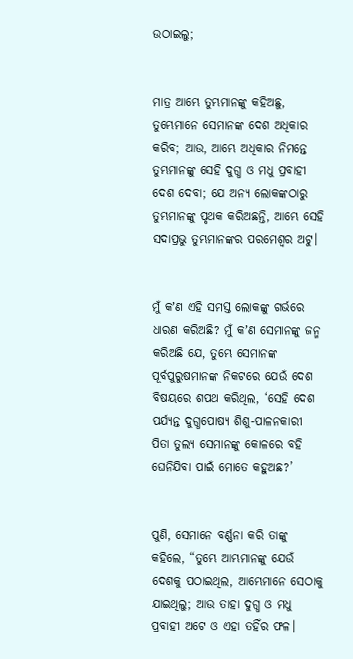ଉଠାଇଲୁ;


ମାତ୍ର ଆମ୍ଭେ ତୁମ୍ଭମାନଙ୍କୁ କହିଅଛୁ, ତୁମ୍ଭେମାନେ ସେମାନଙ୍କ ଦେଶ ଅଧିକାର କରିବ; ଆଉ, ଆମ୍ଭେ ଅଧିକାର ନିମନ୍ତେ ତୁମ୍ଭମାନଙ୍କୁ ସେହି ଦୁଗ୍ଧ ଓ ମଧୁ ପ୍ରବାହୀ ଦେଶ ଦେବା; ଯେ ଅନ୍ୟ ଲୋକଙ୍କଠାରୁ ତୁମ୍ଭମାନଙ୍କୁ ପୃଥକ କରିଅଛନ୍ତି, ଆମ୍ଭେ ସେହି ସଦାପ୍ରଭୁ ତୁମ୍ଭମାନଙ୍କର ପରମେଶ୍ୱର ଅଟୁ।


ମୁଁ କʼଣ ଏହି ସମସ୍ତ ଲୋକଙ୍କୁ ଗର୍ଭରେ ଧାରଣ କରିଅଛି? ମୁଁ କʼଣ ସେମାନଙ୍କୁ ଜନ୍ମ କରିଅଛି ଯେ, ତୁମ୍ଭେ ସେମାନଙ୍କ ପୂର୍ବପୁରୁଷମାନଙ୍କ ନିକଟରେ ଯେଉଁ ଦେଶ ବିଷୟରେ ଶପଥ କରିଥିଲ, ‘ସେହି ଦେଶ ପର୍ଯ୍ୟନ୍ତ ଦୁଗ୍ଧପୋଷ୍ୟ ଶିଶୁ-ପାଳନକାରୀ ପିତା ତୁଲ୍ୟ ସେମାନଙ୍କୁ କୋଳରେ ବହି ଘେନିଯିବା ପାଇଁ ମୋତେ କହୁଅଛ?’


ପୁଣି, ସେମାନେ ବର୍ଣ୍ଣନା କରି ତାଙ୍କୁ କହିଲେ, “ତୁମ୍ଭେ ଆମ୍ଭମାନଙ୍କୁ ଯେଉଁ ଦେଶକୁ ପଠାଇଥିଲ, ଆମ୍ଭେମାନେ ସେଠାକୁ ଯାଇଥିଲୁ; ଆଉ ତାହା ଦୁଗ୍ଧ ଓ ମଧୁ ପ୍ରବାହୀ ଅଟେ ଓ ଏହା ତହିଁର ଫଳ।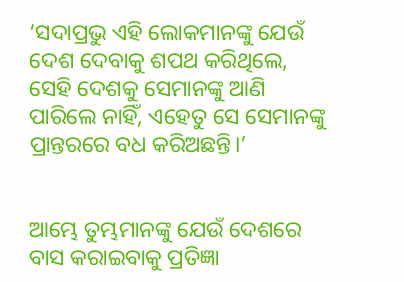‘ସଦାପ୍ରଭୁ ଏହି ଲୋକମାନଙ୍କୁ ଯେଉଁ ଦେଶ ଦେବାକୁ ଶପଥ କରିଥିଲେ, ସେହି ଦେଶକୁ ସେମାନଙ୍କୁ ଆଣି ପାରିଲେ ନାହିଁ, ଏହେତୁ ସେ ସେମାନଙ୍କୁ ପ୍ରାନ୍ତରରେ ବଧ କରିଅଛନ୍ତି।’


ଆମ୍ଭେ ତୁମ୍ଭମାନଙ୍କୁ ଯେଉଁ ଦେଶରେ ବାସ କରାଇବାକୁ ପ୍ରତିଜ୍ଞା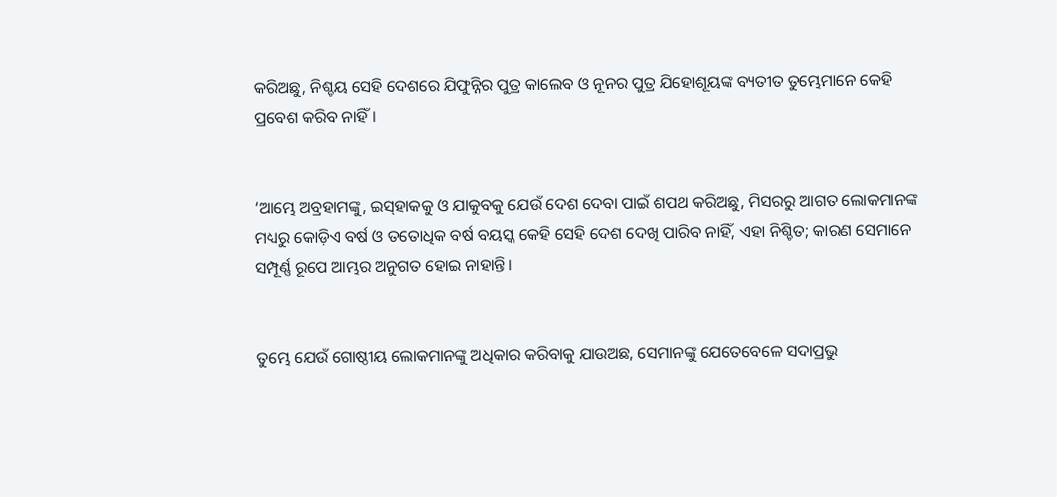କରିଅଛୁ, ନିଶ୍ଚୟ ସେହି ଦେଶରେ ଯିଫୁନ୍ନିର ପୁତ୍ର କାଲେବ ଓ ନୂନର ପୁତ୍ର ଯିହୋଶୂୟଙ୍କ ବ୍ୟତୀତ ତୁମ୍ଭେମାନେ କେହି ପ୍ରବେଶ କରିବ ନାହିଁ।


‘ଆମ୍ଭେ ଅବ୍ରହାମଙ୍କୁ, ଇସ୍‌ହାକକୁ ଓ ଯାକୁବକୁ ଯେଉଁ ଦେଶ ଦେବା ପାଇଁ ଶପଥ କରିଅଛୁ, ମିସରରୁ ଆଗତ ଲୋକମାନଙ୍କ ମଧ୍ୟରୁ କୋଡ଼ିଏ ବର୍ଷ ଓ ତତୋଧିକ ବର୍ଷ ବୟସ୍କ କେହି ସେହି ଦେଶ ଦେଖି ପାରିବ ନାହିଁ, ଏହା ନିଶ୍ଚିତ; କାରଣ ସେମାନେ ସମ୍ପୂର୍ଣ୍ଣ ରୂପେ ଆମ୍ଭର ଅନୁଗତ ହୋଇ ନାହାନ୍ତି।


ତୁମ୍ଭେ ଯେଉଁ ଗୋଷ୍ଠୀୟ ଲୋକମାନଙ୍କୁ ଅଧିକାର କରିବାକୁ ଯାଉଅଛ, ସେମାନଙ୍କୁ ଯେତେବେଳେ ସଦାପ୍ରଭୁ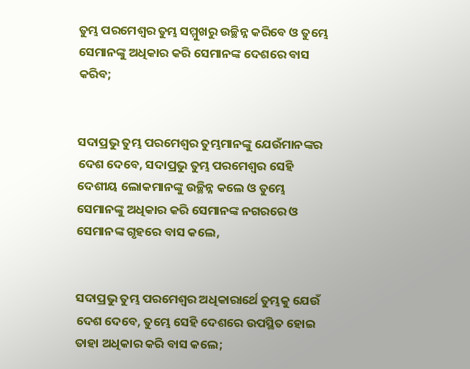ତୁମ୍ଭ ପରମେଶ୍ୱର ତୁମ୍ଭ ସମ୍ମୁଖରୁ ଉଚ୍ଛିନ୍ନ କରିବେ ଓ ତୁମ୍ଭେ ସେମାନଙ୍କୁ ଅଧିକାର କରି ସେମାନଙ୍କ ଦେଶରେ ବାସ କରିବ;


ସଦାପ୍ରଭୁ ତୁମ୍ଭ ପରମେଶ୍ୱର ତୁମ୍ଭମାନଙ୍କୁ ଯେଉଁମାନଙ୍କର ଦେଶ ଦେବେ, ସଦାପ୍ରଭୁ ତୁମ୍ଭ ପରମେଶ୍ୱର ସେହି ଦେଶୀୟ ଲୋକମାନଙ୍କୁ ଉଚ୍ଛିନ୍ନ କଲେ ଓ ତୁମ୍ଭେ ସେମାନଙ୍କୁ ଅଧିକାର କରି ସେମାନଙ୍କ ନଗରରେ ଓ ସେମାନଙ୍କ ଗୃହରେ ବାସ କଲେ,


ସଦାପ୍ରଭୁ ତୁମ୍ଭ ପରମେଶ୍ୱର ଅଧିକାରାର୍ଥେ ତୁମ୍ଭକୁ ଯେଉଁ ଦେଶ ଦେବେ, ତୁମ୍ଭେ ସେହି ଦେଶରେ ଉପସ୍ଥିତ ହୋଇ ତାହା ଅଧିକାର କରି ବାସ କଲେ;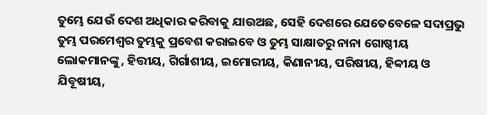ତୁମ୍ଭେ ଯେଉଁ ଦେଶ ଅଧିକାର କରିବାକୁ ଯାଉଅଛ, ସେହି ଦେଶରେ ଯେତେବେଳେ ସଦାପ୍ରଭୁ ତୁମ୍ଭ ପରମେଶ୍ୱର ତୁମ୍ଭକୁ ପ୍ରବେଶ କରାଇବେ ଓ ତୁମ୍ଭ ସାକ୍ଷାତରୁ ନାନା ଗୋଷ୍ଠୀୟ ଲୋକମାନଙ୍କୁ, ହିତ୍ତୀୟ, ଗିର୍ଗାଶୀୟ, ଇମୋରୀୟ, କିଣାନୀୟ, ପରିଷୀୟ, ହିବ୍ବୀୟ ଓ ଯିବୂଷୀୟ,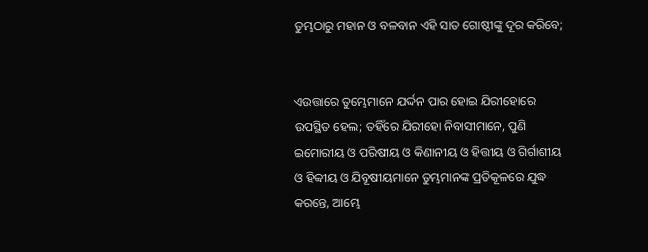ତୁମ୍ଭଠାରୁ ମହାନ ଓ ବଳବାନ ଏହି ସାତ ଗୋଷ୍ଠୀଙ୍କୁ ଦୂର କରିବେ;


ଏଉତ୍ତାରେ ତୁମ୍ଭେମାନେ ଯର୍ଦ୍ଦନ ପାର ହୋଇ ଯିରୀହୋରେ ଉପସ୍ଥିତ ହେଲ; ତହିଁରେ ଯିରୀହୋ ନିବାସୀମାନେ, ପୁଣି ଇମୋରୀୟ ଓ ପରିଷୀୟ ଓ କିଣାନୀୟ ଓ ହିତ୍ତୀୟ ଓ ଗିର୍ଗାଶୀୟ ଓ ହିବ୍ବୀୟ ଓ ଯିବୂଷୀୟମାନେ ତୁମ୍ଭମାନଙ୍କ ପ୍ରତିକୂଳରେ ଯୁଦ୍ଧ କରନ୍ତେ, ଆମ୍ଭେ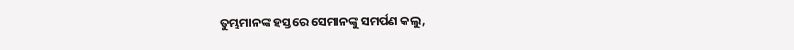ତୁମ୍ଭମାନଙ୍କ ହସ୍ତରେ ସେମାନଙ୍କୁ ସମର୍ପଣ କଲୁ,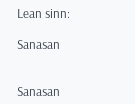Lean sinn:

Sanasan


Sanasan